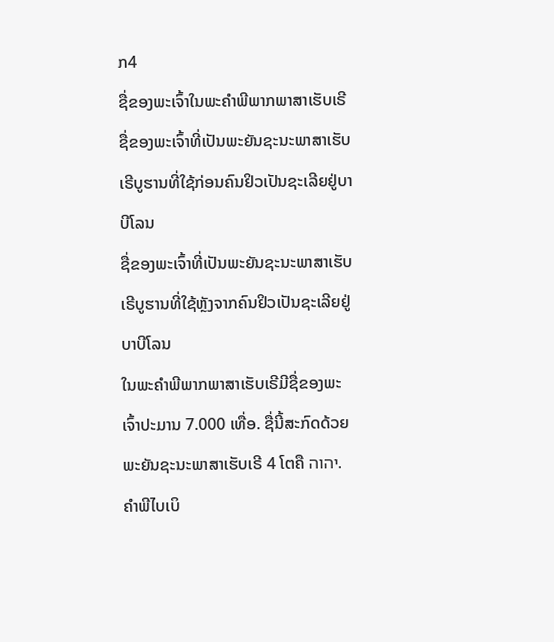ກ4
ຊື່ຂອງພະເຈົ້າໃນພະຄຳພີພາກພາສາເຮັບເຣີ
ຊື່ຂອງພະເຈົ້າທີ່ເປັນພະຍັນຊະນະພາສາເຮັບເຣີບູຮານທີ່ໃຊ້ກ່ອນຄົນຢິວເປັນຊະເລີຍຢູ່ບາບີໂລນ
ຊື່ຂອງພະເຈົ້າທີ່ເປັນພະຍັນຊະນະພາສາເຮັບເຣີບູຮານທີ່ໃຊ້ຫຼັງຈາກຄົນຢິວເປັນຊະເລີຍຢູ່ບາບີໂລນ
ໃນພະຄຳພີພາກພາສາເຮັບເຣີມີຊື່ຂອງພະເຈົ້າປະມານ 7.000 ເທື່ອ. ຊື່ນີ້ສະກົດດ້ວຍພະຍັນຊະນະພາສາເຮັບເຣີ 4 ໂຕຄື יהוה. ຄຳພີໄບເບິ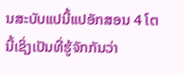ນສະບັບແປນີ້ແປອັກສອນ 4 ໂຕນີ້ເຊິ່ງເປັນທີ່ຮູ້ຈັກກັນວ່າ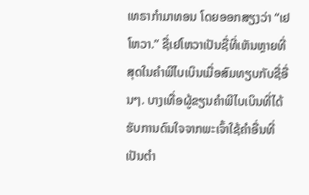ເທຣາກຳມາທອນ ໂດຍອອກສຽງວ່າ “ເຢໂຫວາ.” ຊື່ເຢໂຫວາເປັນຊື່ທີ່ເຫັນຫຼາຍທີ່ສຸດໃນຄຳພີໄບເບິນເມື່ອສົມທຽບກັບຊື່ອື່ນໆ. ບາງເທື່ອຜູ້ຂຽນຄຳພີໄບເບິນທີ່ໄດ້ຮັບການດົນໃຈຈາກພະເຈົ້າໃຊ້ຄຳອື່ນທີ່ເປັນຕຳ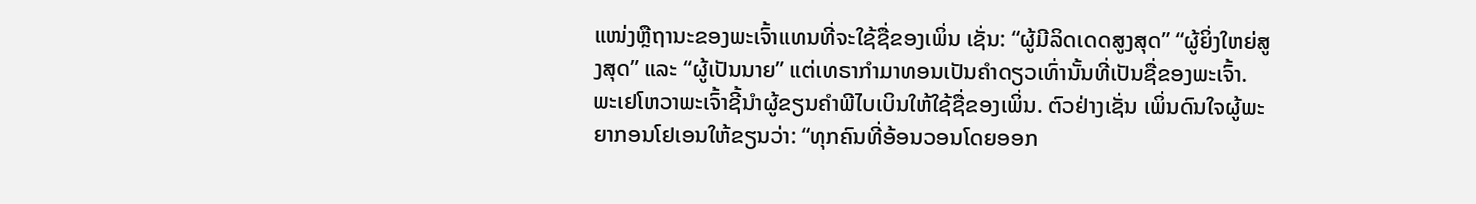ແໜ່ງຫຼືຖານະຂອງພະເຈົ້າແທນທີ່ຈະໃຊ້ຊື່ຂອງເພິ່ນ ເຊັ່ນ: “ຜູ້ມີລິດເດດສູງສຸດ” “ຜູ້ຍິ່ງໃຫຍ່ສູງສຸດ” ແລະ “ຜູ້ເປັນນາຍ” ແຕ່ເທຣາກຳມາທອນເປັນຄຳດຽວເທົ່ານັ້ນທີ່ເປັນຊື່ຂອງພະເຈົ້າ.
ພະເຢໂຫວາພະເຈົ້າຊີ້ນຳຜູ້ຂຽນຄຳພີໄບເບິນໃຫ້ໃຊ້ຊື່ຂອງເພິ່ນ. ຕົວຢ່າງເຊັ່ນ ເພິ່ນດົນໃຈຜູ້ພະຍາກອນໂຢເອນໃຫ້ຂຽນວ່າ: “ທຸກຄົນທີ່ອ້ອນວອນໂດຍອອກ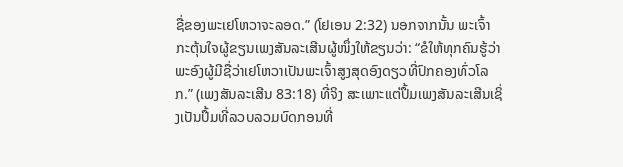ຊື່ຂອງພະເຢໂຫວາຈະລອດ.” (ໂຢເອນ 2:32) ນອກຈາກນັ້ນ ພະເຈົ້າກະຕຸ້ນໃຈຜູ້ຂຽນເພງສັນລະເສີນຜູ້ໜຶ່ງໃຫ້ຂຽນວ່າ: “ຂໍໃຫ້ທຸກຄົນຮູ້ວ່າພະອົງຜູ້ມີຊື່ວ່າເຢໂຫວາເປັນພະເຈົ້າສູງສຸດອົງດຽວທີ່ປົກຄອງທົ່ວໂລກ.” (ເພງສັນລະເສີນ 83:18) ທີ່ຈິງ ສະເພາະແຕ່ປຶ້ມເພງສັນລະເສີນເຊິ່ງເປັນປຶ້ມທີ່ລວບລວມບົດກອນທີ່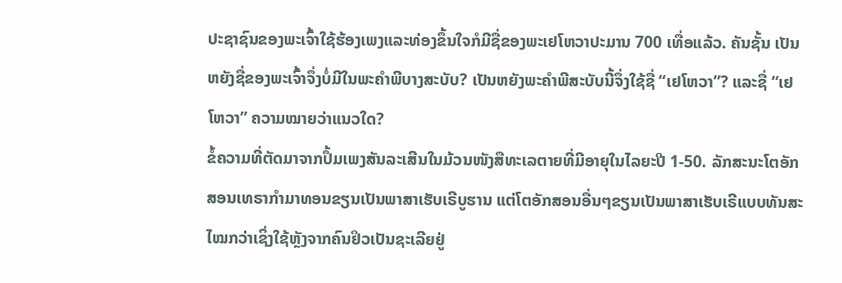ປະຊາຊົນຂອງພະເຈົ້າໃຊ້ຮ້ອງເພງແລະທ່ອງຂຶ້ນໃຈກໍມີຊື່ຂອງພະເຢໂຫວາປະມານ 700 ເທື່ອແລ້ວ. ຄັນຊັ້ນ ເປັນຫຍັງຊື່ຂອງພະເຈົ້າຈຶ່ງບໍ່ມີໃນພະຄຳພີບາງສະບັບ? ເປັນຫຍັງພະຄຳພີສະບັບນີ້ຈຶ່ງໃຊ້ຊື່ “ເຢໂຫວາ”? ແລະຊື່ “ເຢໂຫວາ” ຄວາມໝາຍວ່າແນວໃດ?
ຂໍ້ຄວາມທີ່ຕັດມາຈາກປຶ້ມເພງສັນລະເສີນໃນມ້ວນໜັງສືທະເລຕາຍທີ່ມີອາຍຸໃນໄລຍະປີ 1-50. ລັກສະນະໂຕອັກສອນເທຣາກຳມາທອນຂຽນເປັນພາສາເຮັບເຣີບູຮານ ແຕ່ໂຕອັກສອນອື່ນໆຂຽນເປັນພາສາເຮັບເຣີແບບທັນສະໄໝກວ່າເຊິ່ງໃຊ້ຫຼັງຈາກຄົນຢິວເປັນຊະເລີຍຢູ່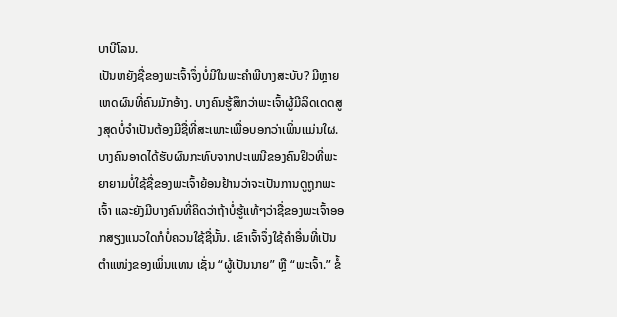ບາບີໂລນ.
ເປັນຫຍັງຊື່ຂອງພະເຈົ້າຈຶ່ງບໍ່ມີໃນພະຄຳພີບາງສະບັບ? ມີຫຼາຍເຫດຜົນທີ່ຄົນມັກອ້າງ. ບາງຄົນຮູ້ສຶກວ່າພະເຈົ້າຜູ້ມີລິດເດດສູງສຸດບໍ່ຈຳເປັນຕ້ອງມີຊື່ທີ່ສະເພາະເພື່ອບອກວ່າເພິ່ນແມ່ນໃຜ. ບາງຄົນອາດໄດ້ຮັບຜົນກະທົບຈາກປະເພນີຂອງຄົນຢິວທີ່ພະຍາຍາມບໍ່ໃຊ້ຊື່ຂອງພະເຈົ້າຍ້ອນຢ້ານວ່າຈະເປັນການດູຖູກພະເຈົ້າ ແລະຍັງມີບາງຄົນທີ່ຄິດວ່າຖ້າບໍ່ຮູ້ແທ້ໆວ່າຊື່ຂອງພະເຈົ້າອອກສຽງແນວໃດກໍບໍ່ຄວນໃຊ້ຊື່ນັ້ນ. ເຂົາເຈົ້າຈຶ່ງໃຊ້ຄຳອື່ນທີ່ເປັນຕຳແໜ່ງຂອງເພິ່ນແທນ ເຊັ່ນ “ຜູ້ເປັນນາຍ” ຫຼື “ພະເຈົ້າ.” ຂໍ້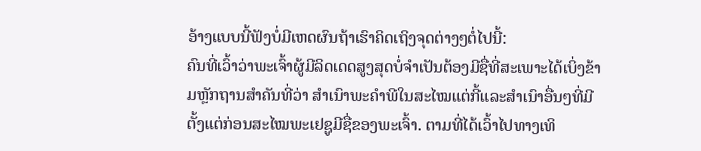ອ້າງແບບນີ້ຟັງບໍ່ມີເຫດຜົນຖ້າເຮົາຄິດເຖິງຈຸດຕ່າງໆຕໍ່ໄປນີ້:
ຄົນທີ່ເວົ້າວ່າພະເຈົ້າຜູ້ມີລິດເດດສູງສຸດບໍ່ຈຳເປັນຕ້ອງມີຊື່ທີ່ສະເພາະໄດ້ເບິ່ງຂ້າມຫຼັກຖານສຳຄັນທີ່ວ່າ ສຳເນົາພະຄຳພີໃນສະໄໝແຕ່ກີ້ແລະສຳເນົາອື່ນໆທີ່ມີຕັ້ງແຕ່ກ່ອນສະໄໝພະເຢຊູມີຊື່ຂອງພະເຈົ້າ. ຕາມທີ່ໄດ້ເວົ້າໄປທາງເທິ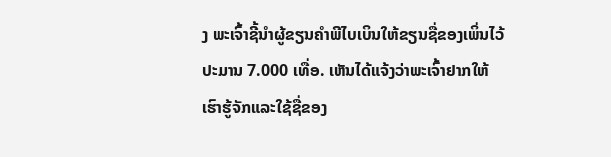ງ ພະເຈົ້າຊີ້ນຳຜູ້ຂຽນຄຳພີໄບເບິນໃຫ້ຂຽນຊື່ຂອງເພິ່ນໄວ້ປະມານ 7.000 ເທື່ອ. ເຫັນໄດ້ແຈ້ງວ່າພະເຈົ້າຢາກໃຫ້ເຮົາຮູ້ຈັກແລະໃຊ້ຊື່ຂອງ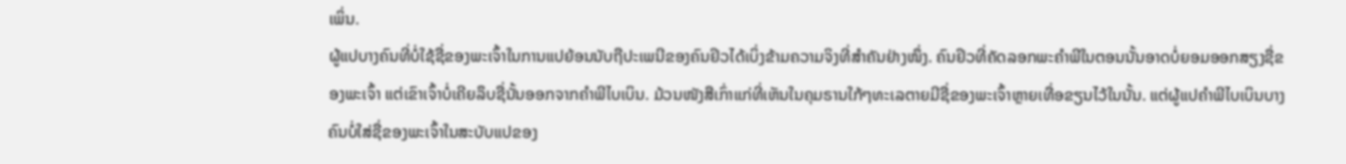ເພິ່ນ.
ຜູ້ແປບາງຄົນທີ່ບໍ່ໃຊ້ຊື່ຂອງພະເຈົ້າໃນການແປຍ້ອນນັບຖືປະເພນີຂອງຄົນຢິວໄດ້ເບິ່ງຂ້າມຄວາມຈິງທີ່ສຳຄັນຢ່າງໜຶ່ງ. ຄົນຢິວທີ່ຄັດລອກພະຄຳພີໃນຕອນນັ້ນອາດບໍ່ຍອມອອກສຽງຊື່ຂອງພະເຈົ້າ ແຕ່ເຂົາເຈົ້າບໍ່ເຄີຍລຶບຊື່ນັ້ນອອກຈາກຄຳພີໄບເບິນ. ມ້ວນໜັງສືເກົ່າແກ່ທີ່ເຫັນໃນຄຸມຣານໃກ້ໆທະເລຕາຍມີຊື່ຂອງພະເຈົ້າຫຼາຍເທື່ອຂຽນໄວ້ໃນນັ້ນ. ແຕ່ຜູ້ແປຄຳພີໄບເບິນບາງຄົນບໍ່ໃສ່ຊື່ຂອງພະເຈົ້າໃນສະບັບແປຂອງ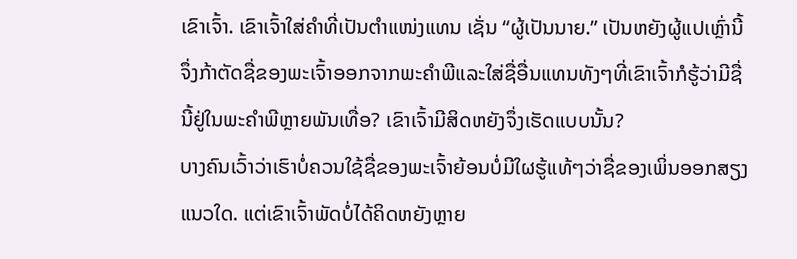ເຂົາເຈົ້າ. ເຂົາເຈົ້າໃສ່ຄຳທີ່ເປັນຕຳແໜ່ງແທນ ເຊັ່ນ “ຜູ້ເປັນນາຍ.” ເປັນຫຍັງຜູ້ແປເຫຼົ່ານີ້ຈຶ່ງກ້າຕັດຊື່ຂອງພະເຈົ້າອອກຈາກພະຄຳພີແລະໃສ່ຊື່ອື່ນແທນທັງໆທີ່ເຂົາເຈົ້າກໍຮູ້ວ່າມີຊື່ນີ້ຢູ່ໃນພະຄຳພີຫຼາຍພັນເທື່ອ? ເຂົາເຈົ້າມີສິດຫຍັງຈຶ່ງເຮັດແບບນັ້ນ?
ບາງຄົນເວົ້າວ່າເຮົາບໍ່ຄວນໃຊ້ຊື່ຂອງພະເຈົ້າຍ້ອນບໍ່ມີໃຜຮູ້ແທ້ໆວ່າຊື່ຂອງເພິ່ນອອກສຽງແນວໃດ. ແຕ່ເຂົາເຈົ້າພັດບໍ່ໄດ້ຄິດຫຍັງຫຼາຍ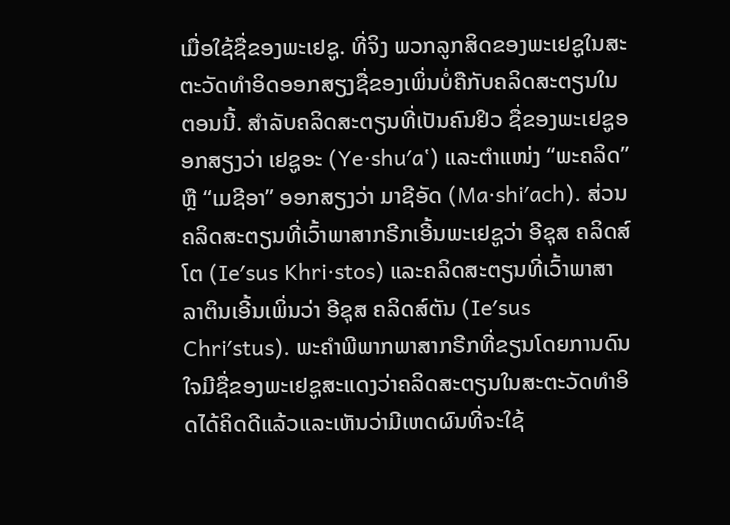ເມື່ອໃຊ້ຊື່ຂອງພະເຢຊູ. ທີ່ຈິງ ພວກລູກສິດຂອງພະເຢຊູໃນສະຕະວັດທຳອິດອອກສຽງຊື່ຂອງເພິ່ນບໍ່ຄືກັບຄລິດສະຕຽນໃນຕອນນີ້. ສຳລັບຄລິດສະຕຽນທີ່ເປັນຄົນຢິວ ຊື່ຂອງພະເຢຊູອອກສຽງວ່າ ເຢຊູອະ (Ye·shuʹa‛) ແລະຕຳແໜ່ງ “ພະຄລິດ” ຫຼື “ເມຊີອາ” ອອກສຽງວ່າ ມາຊີອັດ (Ma·shiʹach). ສ່ວນຄລິດສະຕຽນທີ່ເວົ້າພາສາກຣີກເອີ້ນພະເຢຊູວ່າ ອີຊຸສ ຄລິດສ໌ໂຕ (Ieʹsus Khri·stos) ແລະຄລິດສະຕຽນທີ່ເວົ້າພາສາລາຕິນເອີ້ນເພິ່ນວ່າ ອີຊຸສ ຄລິດສ໌ຕັນ (Ieʹsus Chriʹstus). ພະຄຳພີພາກພາສາກຣີກທີ່ຂຽນໂດຍການດົນໃຈມີຊື່ຂອງພະເຢຊູສະແດງວ່າຄລິດສະຕຽນໃນສະຕະວັດທຳອິດໄດ້ຄິດດີແລ້ວແລະເຫັນວ່າມີເຫດຜົນທີ່ຈະໃຊ້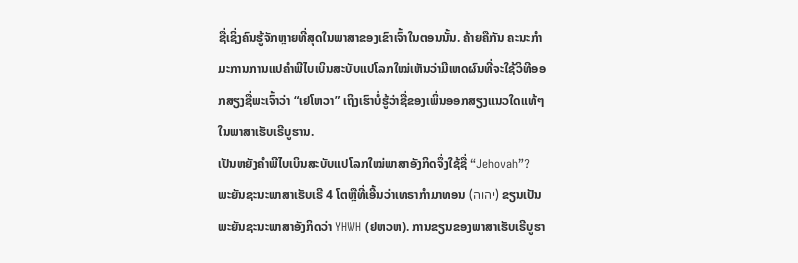ຊື່ເຊິ່ງຄົນຮູ້ຈັກຫຼາຍທີ່ສຸດໃນພາສາຂອງເຂົາເຈົ້າໃນຕອນນັ້ນ. ຄ້າຍຄືກັນ ຄະນະກຳມະການການແປຄຳພີໄບເບິນສະບັບແປໂລກໃໝ່ເຫັນວ່າມີເຫດຜົນທີ່ຈະໃຊ້ວິທີອອກສຽງຊື່ພະເຈົ້າວ່າ “ເຢໂຫວາ” ເຖິງເຮົາບໍ່ຮູ້ວ່າຊື່ຂອງເພິ່ນອອກສຽງແນວໃດແທ້ໆໃນພາສາເຮັບເຣີບູຮານ.
ເປັນຫຍັງຄຳພີໄບເບິນສະບັບແປໂລກໃໝ່ພາສາອັງກິດຈຶ່ງໃຊ້ຊື່ “Jehovah”? ພະຍັນຊະນະພາສາເຮັບເຣີ 4 ໂຕຫຼືທີ່ເອີ້ນວ່າເທຣາກຳມາທອນ (יהוה) ຂຽນເປັນພະຍັນຊະນະພາສາອັງກິດວ່າ YHWH (ຢຫວຫ). ການຂຽນຂອງພາສາເຮັບເຣີບູຮາ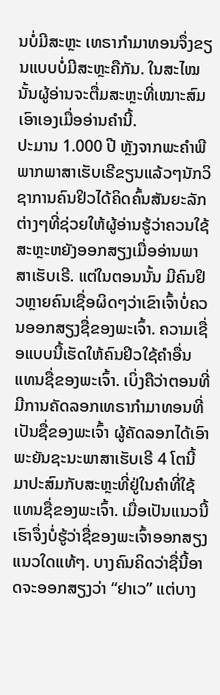ນບໍ່ມີສະຫຼະ ເທຣາກຳມາທອນຈຶ່ງຂຽນແບບບໍ່ມີສະຫຼະຄືກັນ. ໃນສະໄໝນັ້ນຜູ້ອ່ານຈະຕື່ມສະຫຼະທີ່ເໝາະສົມເອົາເອງເມື່ອອ່ານຄຳນີ້.
ປະມານ 1.000 ປີ ຫຼັງຈາກພະຄຳພີພາກພາສາເຮັບເຣີຂຽນແລ້ວໆນັກວິຊາການຄົນຢິວໄດ້ຄິດຄົ້ນສັນຍະລັກຕ່າງໆທີ່ຊ່ວຍໃຫ້ຜູ້ອ່ານຮູ້ວ່າຄວນໃຊ້ສະຫຼະຫຍັງອອກສຽງເມື່ອອ່ານພາສາເຮັບເຣີ. ແຕ່ໃນຕອນນັ້ນ ມີຄົນຢິວຫຼາຍຄົນເຊື່ອຜິດໆວ່າເຂົາເຈົ້າບໍ່ຄວນອອກສຽງຊື່ຂອງພະເຈົ້າ. ຄວາມເຊື່ອແບບນີ້ເຮັດໃຫ້ຄົນຢິວໃຊ້ຄຳອື່ນແທນຊື່ຂອງພະເຈົ້າ. ເບິ່ງຄືວ່າຕອນທີ່ມີການຄັດລອກເທຣາກຳມາທອນທີ່ເປັນຊື່ຂອງພະເຈົ້າ ຜູ້ຄັດລອກໄດ້ເອົາພະຍັນຊະນະພາສາເຮັບເຣີ 4 ໂຕນີ້ມາປະສົມກັບສະຫຼະທີ່ຢູ່ໃນຄຳທີ່ໃຊ້ແທນຊື່ຂອງພະເຈົ້າ. ເມື່ອເປັນແນວນີ້ ເຮົາຈຶ່ງບໍ່ຮູ້ວ່າຊື່ຂອງພະເຈົ້າອອກສຽງແນວໃດແທ້ໆ. ບາງຄົນຄິດວ່າຊື່ນີ້ອາດຈະອອກສຽງວ່າ “ຢາເວ” ແຕ່ບາງ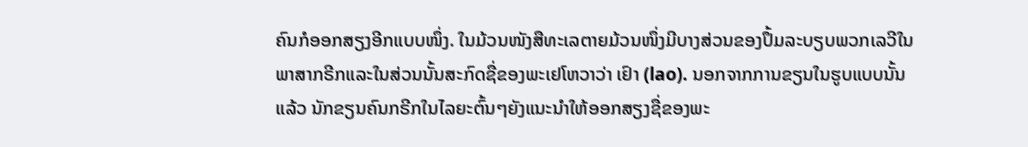ຄົນກໍອອກສຽງອີກແບບໜຶ່ງ. ໃນມ້ວນໜັງສືທະເລຕາຍມ້ວນໜຶ່ງມີບາງສ່ວນຂອງປຶ້ມລະບຽບພວກເລວີໃນພາສາກຣີກແລະໃນສ່ວນນັ້ນສະກົດຊື່ຂອງພະເຢໂຫວາວ່າ ເຢົາ (lao). ນອກຈາກການຂຽນໃນຮູບແບບນັ້ນແລ້ວ ນັກຂຽນຄົນກຣີກໃນໄລຍະຕົ້ນໆຍັງແນະນຳໃຫ້ອອກສຽງຊື່ຂອງພະ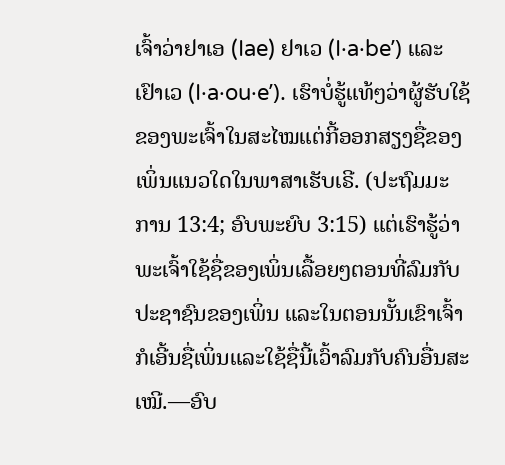ເຈົ້າວ່າຢາເອ (Iae) ຢາເວ (I·a·beʹ) ແລະເຢົາເວ (I·a·ou·eʹ). ເຮົາບໍ່ຮູ້ແທ້ໆວ່າຜູ້ຮັບໃຊ້ຂອງພະເຈົ້າໃນສະໄໝແຕ່ກີ້ອອກສຽງຊື່ຂອງເພິ່ນແນວໃດໃນພາສາເຮັບເຣີ. (ປະຖົມມະການ 13:4; ອົບພະຍົບ 3:15) ແຕ່ເຮົາຮູ້ວ່າພະເຈົ້າໃຊ້ຊື່ຂອງເພິ່ນເລື້ອຍໆຕອນທີ່ລົມກັບປະຊາຊົນຂອງເພິ່ນ ແລະໃນຕອນນັ້ນເຂົາເຈົ້າກໍເອີ້ນຊື່ເພິ່ນແລະໃຊ້ຊື່ນີ້ເວົ້າລົມກັບຄົນອື່ນສະເໝີ.—ອົບ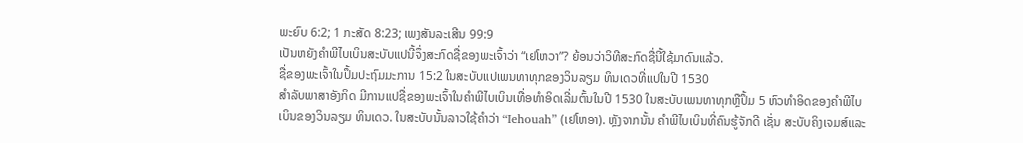ພະຍົບ 6:2; 1 ກະສັດ 8:23; ເພງສັນລະເສີນ 99:9
ເປັນຫຍັງຄຳພີໄບເບິນສະບັບແປນີ້ຈຶ່ງສະກົດຊື່ຂອງພະເຈົ້າວ່າ “ເຢໂຫວາ”? ຍ້ອນວ່າວິທີສະກົດຊື່ນີ້ໃຊ້ມາດົນແລ້ວ.
ຊື່ຂອງພະເຈົ້າໃນປຶ້ມປະຖົມມະການ 15:2 ໃນສະບັບແປເພນທາທຸກຂອງວິນລຽມ ທິນເດວທີ່ແປໃນປີ 1530
ສຳລັບພາສາອັງກິດ ມີການແປຊື່ຂອງພະເຈົ້າໃນຄຳພີໄບເບິນເທື່ອທຳອິດເລີ່ມຕົ້ນໃນປີ 1530 ໃນສະບັບເພນທາທຸກຫຼືປຶ້ມ 5 ຫົວທຳອິດຂອງຄຳພີໄບເບິນຂອງວິນລຽມ ທິນເດວ. ໃນສະບັບນັ້ນລາວໃຊ້ຄຳວ່າ “Iehouah” (ເຢໂຫອາ). ຫຼັງຈາກນັ້ນ ຄຳພີໄບເບິນທີ່ຄົນຮູ້ຈັກດີ ເຊັ່ນ ສະບັບຄິງເຈມສ໌ແລະ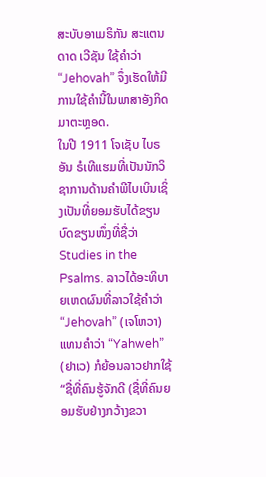ສະບັບອາເມຣິກັນ ສະແຕນດາດ ເວີຊັນ ໃຊ້ຄຳວ່າ “Jehovah” ຈຶ່ງເຮັດໃຫ້ມີການໃຊ້ຄຳນີ້ໃນພາສາອັງກິດມາຕະຫຼອດ.
ໃນປີ 1911 ໂຈເຊັບ ໄບຣອັນ ຣໍເທີແຮມທີ່ເປັນນັກວິຊາການດ້ານຄຳພີໄບເບິນເຊິ່ງເປັນທີ່ຍອມຮັບໄດ້ຂຽນບົດຂຽນໜຶ່ງທີ່ຊື່ວ່າ Studies in the Psalms. ລາວໄດ້ອະທິບາຍເຫດຜົນທີ່ລາວໃຊ້ຄຳວ່າ “Jehovah” (ເຈໂຫວາ) ແທນຄຳວ່າ “Yahweh” (ຢາເວ) ກໍຍ້ອນລາວຢາກໃຊ້ “ຊື່ທີ່ຄົນຮູ້ຈັກດີ (ຊື່ທີ່ຄົນຍອມຮັບຢ່າງກວ້າງຂວາ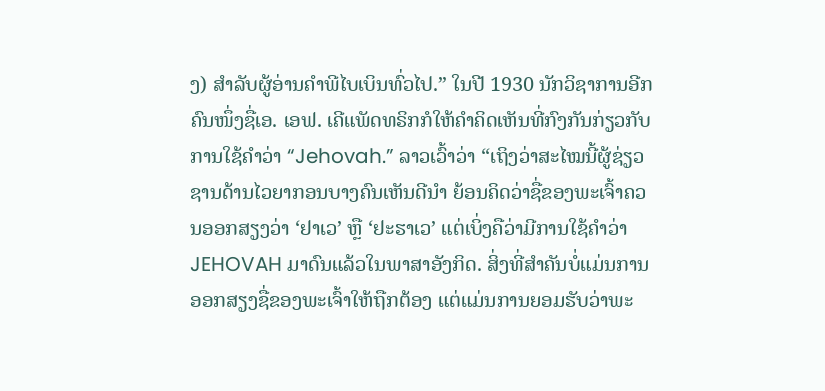ງ) ສຳລັບຜູ້ອ່ານຄຳພີໄບເບິນທົ່ວໄປ.” ໃນປີ 1930 ນັກວິຊາການອີກຄົນໜຶ່ງຊື່ເອ. ເອຟ. ເຄີແພັດທຣິກກໍໃຫ້ຄຳຄິດເຫັນທີ່ກົງກັນກ່ຽວກັບການໃຊ້ຄຳວ່າ “Jehovah.” ລາວເວົ້າວ່າ “ເຖິງວ່າສະໄໝນີ້ຜູ້ຊ່ຽວຊານດ້ານໄວຍາກອນບາງຄົນເຫັນດີນຳ ຍ້ອນຄິດວ່າຊື່ຂອງພະເຈົ້າຄວນອອກສຽງວ່າ ‘ຢາເວ’ ຫຼື ‘ຢະຮາເວ’ ແຕ່ເບິ່ງຄືວ່າມີການໃຊ້ຄຳວ່າ JEHOVAH ມາດົນແລ້ວໃນພາສາອັງກິດ. ສິ່ງທີ່ສຳຄັນບໍ່ແມ່ນການອອກສຽງຊື່ຂອງພະເຈົ້າໃຫ້ຖືກຕ້ອງ ແຕ່ແມ່ນການຍອມຮັບວ່າພະ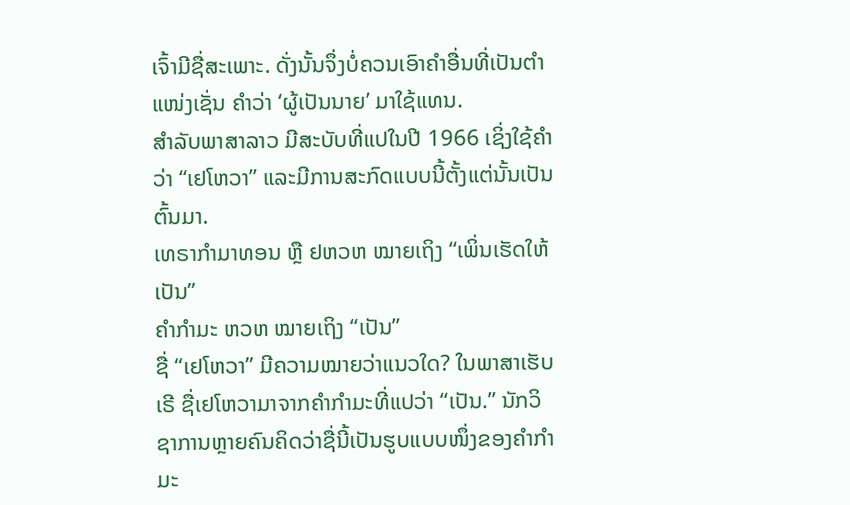ເຈົ້າມີຊື່ສະເພາະ. ດັ່ງນັ້ນຈຶ່ງບໍ່ຄວນເອົາຄຳອື່ນທີ່ເປັນຕຳແໜ່ງເຊັ່ນ ຄຳວ່າ ‘ຜູ້ເປັນນາຍ’ ມາໃຊ້ແທນ.
ສຳລັບພາສາລາວ ມີສະບັບທີ່ແປໃນປີ 1966 ເຊິ່ງໃຊ້ຄຳວ່າ “ເຢໂຫວາ” ແລະມີການສະກົດແບບນີ້ຕັ້ງແຕ່ນັ້ນເປັນຕົ້ນມາ.
ເທຣາກຳມາທອນ ຫຼື ຢຫວຫ ໝາຍເຖິງ “ເພິ່ນເຮັດໃຫ້ເປັນ”
ຄຳກຳມະ ຫວຫ ໝາຍເຖິງ “ເປັນ”
ຊື່ “ເຢໂຫວາ” ມີຄວາມໝາຍວ່າແນວໃດ? ໃນພາສາເຮັບເຣີ ຊື່ເຢໂຫວາມາຈາກຄຳກຳມະທີ່ແປວ່າ “ເປັນ.” ນັກວິຊາການຫຼາຍຄົນຄິດວ່າຊື່ນີ້ເປັນຮູບແບບໜຶ່ງຂອງຄຳກຳມະ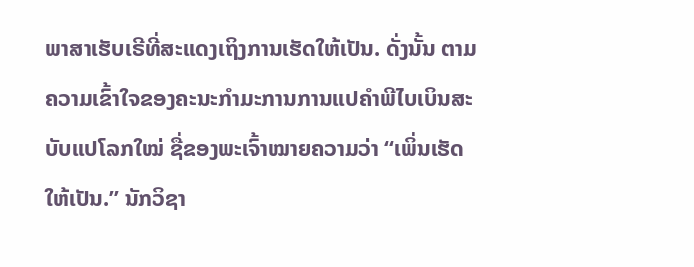ພາສາເຮັບເຣີທີ່ສະແດງເຖິງການເຮັດໃຫ້ເປັນ. ດັ່ງນັ້ນ ຕາມຄວາມເຂົ້າໃຈຂອງຄະນະກຳມະການການແປຄຳພີໄບເບິນສະບັບແປໂລກໃໝ່ ຊື່ຂອງພະເຈົ້າໝາຍຄວາມວ່າ “ເພິ່ນເຮັດໃຫ້ເປັນ.” ນັກວິຊາ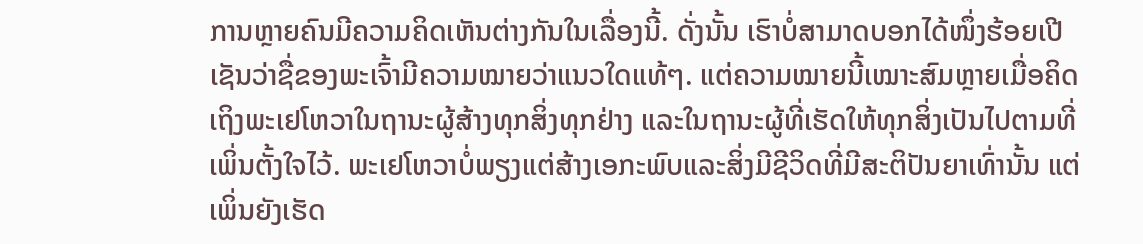ການຫຼາຍຄົນມີຄວາມຄິດເຫັນຕ່າງກັນໃນເລື່ອງນີ້. ດັ່ງນັ້ນ ເຮົາບໍ່ສາມາດບອກໄດ້ໜຶ່ງຮ້ອຍເປີເຊັນວ່າຊື່ຂອງພະເຈົ້າມີຄວາມໝາຍວ່າແນວໃດແທ້ໆ. ແຕ່ຄວາມໝາຍນີ້ເໝາະສົມຫຼາຍເມື່ອຄິດເຖິງພະເຢໂຫວາໃນຖານະຜູ້ສ້າງທຸກສິ່ງທຸກຢ່າງ ແລະໃນຖານະຜູ້ທີ່ເຮັດໃຫ້ທຸກສິ່ງເປັນໄປຕາມທີ່ເພິ່ນຕັ້ງໃຈໄວ້. ພະເຢໂຫວາບໍ່ພຽງແຕ່ສ້າງເອກະພົບແລະສິ່ງມີຊີວິດທີ່ມີສະຕິປັນຍາເທົ່ານັ້ນ ແຕ່ເພິ່ນຍັງເຮັດ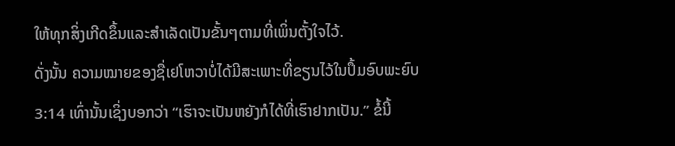ໃຫ້ທຸກສິ່ງເກີດຂຶ້ນແລະສຳເລັດເປັນຂັ້ນໆຕາມທີ່ເພິ່ນຕັ້ງໃຈໄວ້.
ດັ່ງນັ້ນ ຄວາມໝາຍຂອງຊື່ເຢໂຫວາບໍ່ໄດ້ມີສະເພາະທີ່ຂຽນໄວ້ໃນປຶ້ມອົບພະຍົບ 3:14 ເທົ່ານັ້ນເຊິ່ງບອກວ່າ “ເຮົາຈະເປັນຫຍັງກໍໄດ້ທີ່ເຮົາຢາກເປັນ.” ຂໍ້ນີ້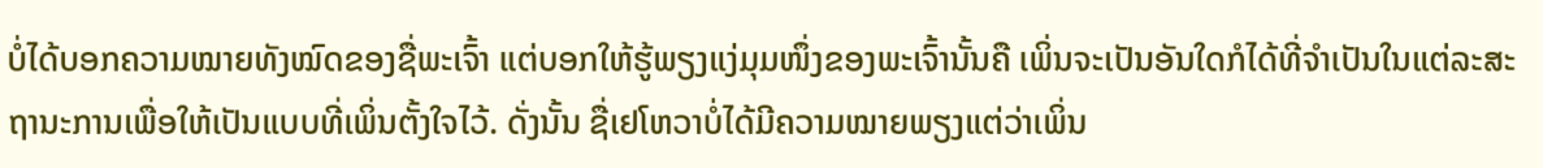ບໍ່ໄດ້ບອກຄວາມໝາຍທັງໝົດຂອງຊື່ພະເຈົ້າ ແຕ່ບອກໃຫ້ຮູ້ພຽງແງ່ມຸມໜຶ່ງຂອງພະເຈົ້ານັ້ນຄື ເພິ່ນຈະເປັນອັນໃດກໍໄດ້ທີ່ຈຳເປັນໃນແຕ່ລະສະຖານະການເພື່ອໃຫ້ເປັນແບບທີ່ເພິ່ນຕັ້ງໃຈໄວ້. ດັ່ງນັ້ນ ຊື່ເຢໂຫວາບໍ່ໄດ້ມີຄວາມໝາຍພຽງແຕ່ວ່າເພິ່ນ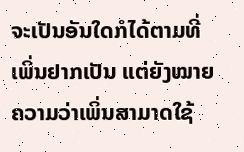ຈະເປັນອັນໃດກໍໄດ້ຕາມທີ່ເພິ່ນຢາກເປັນ ແຕ່ຍັງໝາຍຄວາມວ່າເພິ່ນສາມາດໃຊ້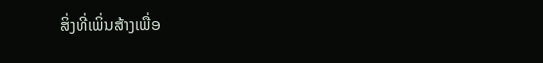ສິ່ງທີ່ເພິ່ນສ້າງເພື່ອ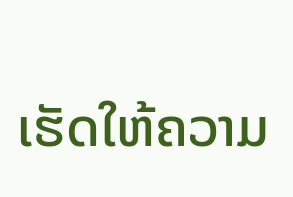ເຮັດໃຫ້ຄວາມ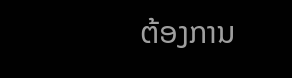ຕ້ອງການ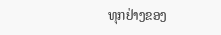ທຸກຢ່າງຂອງ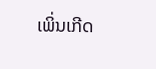ເພິ່ນເກີດ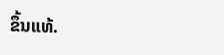ຂຶ້ນແທ້.